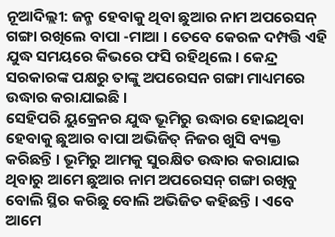ନୂଆଦିଲ୍ଲୀ: ଜନ୍ମ ହେବାକୁ ଥିବା ଛୁଆର ନାମ ଅପରେସନ୍ ଗଙ୍ଗା ରଖିଲେ ବାପା -ମାଆ । ତେବେ କେରଳ ଦମ୍ପତ୍ତି ଏହି ଯୁଦ୍ଧ ସମୟରେ କିଭରେ ଫସି ରହିଥିଲେ । କେନ୍ଦ୍ର ସରକାରଙ୍କ ପକ୍ଷରୁ ତାଙ୍କୁ ଅପରେସନ ଗଙ୍ଗା ମାଧ୍ୟମରେ ଉଦ୍ଧାର କରାଯାଇଛି ।
ସେହିପରି ୟୁକ୍ରେନର ଯୁଦ୍ଧ ଭୂମିରୁ ଉଦ୍ଧାର ହୋଇଥିବା ହେବାକୁ ଛୁଆର ବାପା ଅଭିଜିତ୍ ନିଜର ଖୁସି ବ୍ୟକ୍ତ କରିଛନ୍ତି । ଭୂମିରୁ ଆମକୁ ସୁରକ୍ଷିତ ଉଦ୍ଧାର କରାଯାଇ ଥିବାରୁ ଆମେ ଛୁଆର ନାମ ଅପରେସନ୍ ଗଙ୍ଗା ରଖିବୁ ବୋଲି ସ୍ଥିର କରିଛୁ ବୋଲି ଅଭିଜିତ କହିଛନ୍ତି । ଏବେ ଆମେ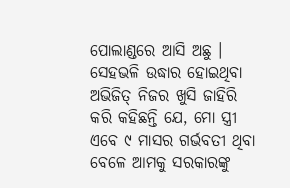ପୋଲାଣ୍ଡରେ ଆସି ଅଛୁ ।
ସେହଭଳି ଉଦ୍ଧାର ହୋଇଥିବା ଅଭିଜିତ୍ ନିଜର ଖୁସି ଜାହିରି କରି କହିଛନ୍ତି ଯେ, ମୋ ସ୍ତ୍ରୀ ଏବେ ୯ ମାସର ଗର୍ଭବତୀ ଥିବା ବେଳେ ଆମକୁ ସରକାରଙ୍କୁ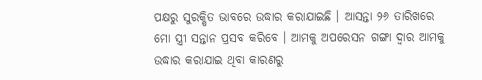ପକ୍ଷରୁ ସୁରକ୍ଷିତ ଭାବରେ ଉଦ୍ଧାର କରାଯାଇଛି । ଆସନ୍ତା ୨୬ ତାରିଖରେ ମୋ ସ୍ତ୍ରୀ ସନ୍ତାନ ପ୍ରସବ କରିବେ । ଆମକୁ ଅପରେସନ ଗଙ୍ଗା ଦ୍ବାର ଆମକୁ ଉଦ୍ଧାର କରାଯାଇ ଥିବା କାରଣରୁ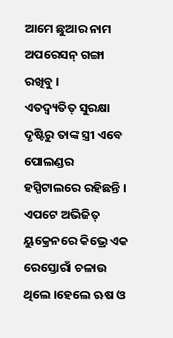ଆମେ ଛୁଆର ନାମ ଅପରେସନ୍ ଗଙ୍ଗା ରଖିବୁ ।
ଏତଦ୍ବ୍ୟତିତ୍ ସୁରକ୍ଷା ଦୃଷ୍ଟିରୁ ତାଙ୍କ ସ୍ତ୍ରୀ ଏବେ ପୋଲଣ୍ଡର ହସ୍ପିଟାଲରେ ରହିଛନ୍ତି । ଏପଟେ ଅଭିଜିତ୍ ୟୁକ୍ରେନରେ କିଭ୍ରେ ଏକ ରେସ୍ତୋରାଁ ଚଳାଉ ଥିଲେ ।ହେଲେ ଋଷ ଓ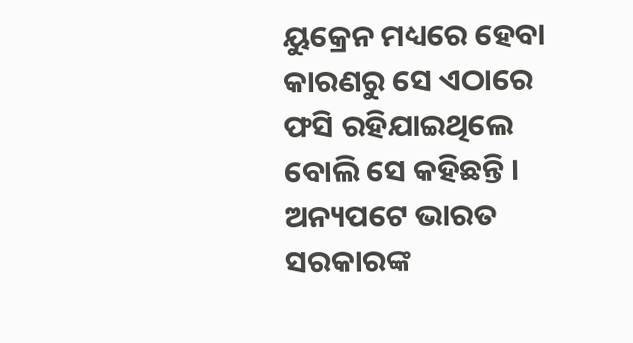ୟୁକ୍ରେନ ମଧ୍ୟରେ ହେବା କାରଣରୁ ସେ ଏଠାରେ ଫସି ରହିଯାଇଥିଲେ ବୋଲି ସେ କହିଛନ୍ତି ।
ଅନ୍ୟପଟେ ଭାରତ ସରକାରଙ୍କ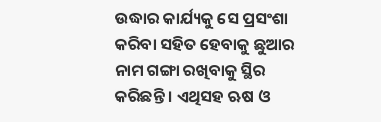ଉଦ୍ଧାର କାର୍ଯ୍ୟକୁ ସେ ପ୍ରସଂଶା କରିବା ସହିତ ହେବାକୁ ଛୁଆର ନାମ ଗଙ୍ଗା ରଖିବାକୁ ସ୍ଥିର କରିଛନ୍ତି । ଏଥିସହ ଋଷ ଓ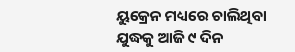ୟୁକ୍ରେନ ମଧ୍ୟରେ ଚାଲିଥିବା ଯୁଦ୍ଧକୁ ଆଜି ୯ ଦିନ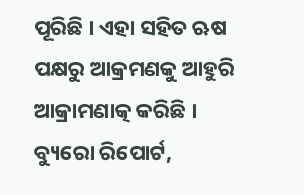ପୂରିଛି । ଏହା ସହିତ ଋଷ ପକ୍ଷରୁ ଆକ୍ରମଣକୁ ଆହୁରି ଆକ୍ରାମଣାତ୍କ କରିଛି ।
ବ୍ୟୁରୋ ରିପୋର୍ଟ,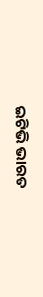ଇଟିଭି ଭାରତ